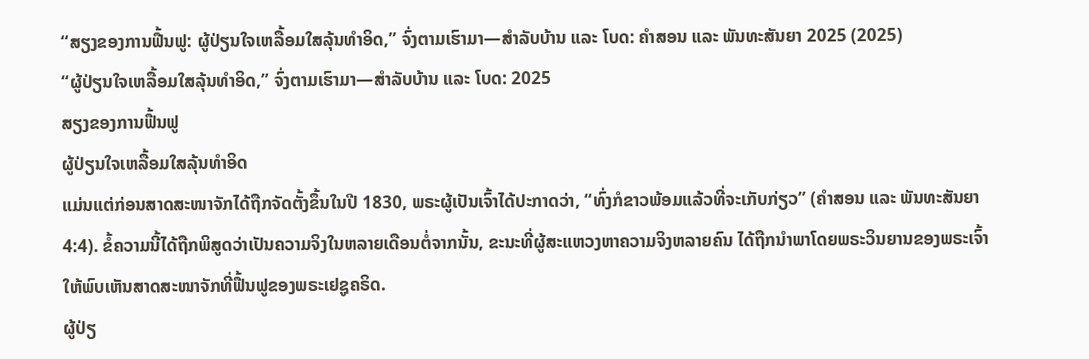“ສຽງຂອງການຟື້ນຟູ: ຜູ້ປ່ຽນໃຈເຫລື້ອມໃສລຸ້ນທຳອິດ,” ຈົ່ງຕາມເຮົາມາ—ສຳລັບບ້ານ ແລະ ໂບດ: ຄຳສອນ ແລະ ພັນທະສັນຍາ 2025 (2025)
“ຜູ້ປ່ຽນໃຈເຫລື້ອມໃສລຸ້ນທຳອິດ,” ຈົ່ງຕາມເຮົາມາ—ສຳລັບບ້ານ ແລະ ໂບດ: 2025
ສຽງຂອງການຟື້ນຟູ
ຜູ້ປ່ຽນໃຈເຫລື້ອມໃສລຸ້ນທຳອິດ
ແມ່ນແຕ່ກ່ອນສາດສະໜາຈັກໄດ້ຖືກຈັດຕັ້ງຂຶ້ນໃນປີ 1830, ພຣະຜູ້ເປັນເຈົ້າໄດ້ປະກາດວ່າ, “ທົ່ງກໍຂາວພ້ອມແລ້ວທີ່ຈະເກັບກ່ຽວ” (ຄຳສອນ ແລະ ພັນທະສັນຍາ 4:4). ຂໍ້ຄວາມນີ້ໄດ້ຖືກພິສູດວ່າເປັນຄວາມຈິງໃນຫລາຍເດືອນຕໍ່ຈາກນັ້ນ, ຂະນະທີ່ຜູ້ສະແຫວງຫາຄວາມຈິງຫລາຍຄົນ ໄດ້ຖືກນຳພາໂດຍພຣະວິນຍານຂອງພຣະເຈົ້າ ໃຫ້ພົບເຫັນສາດສະໜາຈັກທີ່ຟື້ນຟູຂອງພຣະເຢຊູຄຣິດ.
ຜູ້ປ່ຽ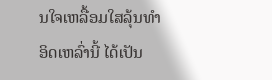ນໃຈເຫລື້ອມໃສລຸ້ນທຳອິດເຫລົ່ານີ້ ໄດ້ເປັນ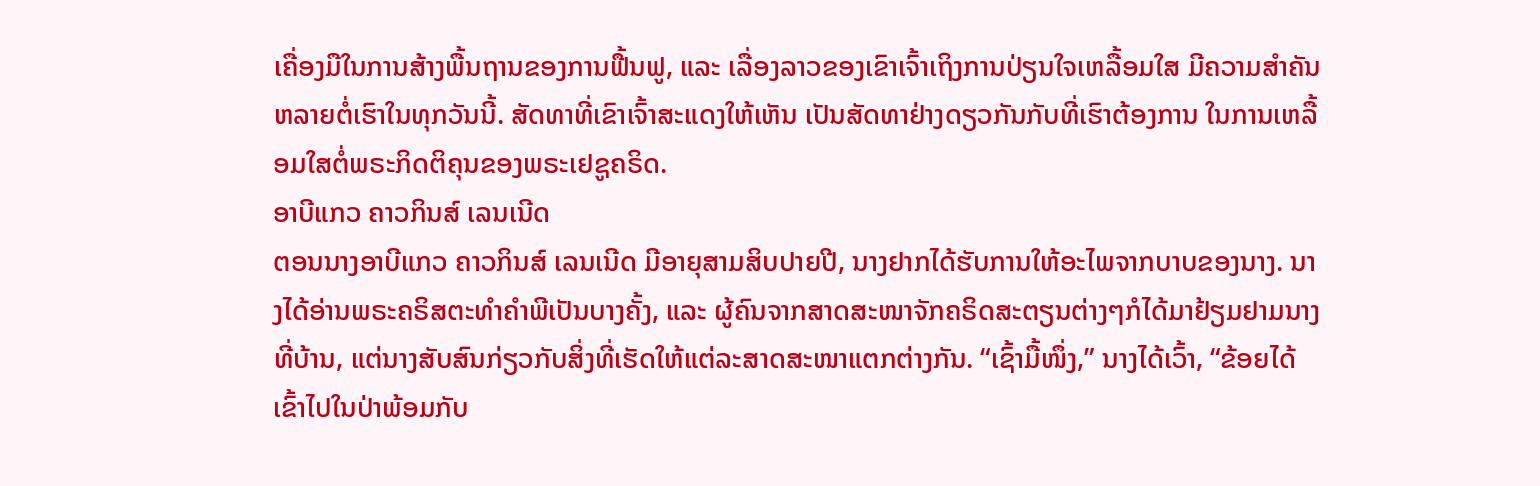ເຄື່ອງມືໃນການສ້າງພື້ນຖານຂອງການຟື້ນຟູ, ແລະ ເລື່ອງລາວຂອງເຂົາເຈົ້າເຖິງການປ່ຽນໃຈເຫລື້ອມໃສ ມີຄວາມສຳຄັນຫລາຍຕໍ່ເຮົາໃນທຸກວັນນີ້. ສັດທາທີ່ເຂົາເຈົ້າສະແດງໃຫ້ເຫັນ ເປັນສັດທາຢ່າງດຽວກັນກັບທີ່ເຮົາຕ້ອງການ ໃນການເຫລື້ອມໃສຕໍ່ພຣະກິດຕິຄຸນຂອງພຣະເຢຊູຄຣິດ.
ອາບີແກວ ຄາວກິນສ໌ ເລນເນີດ
ຕອນນາງອາບີແກວ ຄາວກິນສ໌ ເລນເນີດ ມີອາຍຸສາມສິບປາຍປີ, ນາງຢາກໄດ້ຮັບການໃຫ້ອະໄພຈາກບາບຂອງນາງ. ນາງໄດ້ອ່ານພຣະຄຣິສຕະທຳຄຳພີເປັນບາງຄັ້ງ, ແລະ ຜູ້ຄົນຈາກສາດສະໜາຈັກຄຣິດສະຕຽນຕ່າງໆກໍໄດ້ມາຢ້ຽມຢາມນາງທີ່ບ້ານ, ແຕ່ນາງສັບສົນກ່ຽວກັບສິ່ງທີ່ເຮັດໃຫ້ແຕ່ລະສາດສະໜາແຕກຕ່າງກັນ. “ເຊົ້າມື້ໜຶ່ງ,” ນາງໄດ້ເວົ້າ, “ຂ້ອຍໄດ້ເຂົ້າໄປໃນປ່າພ້ອມກັບ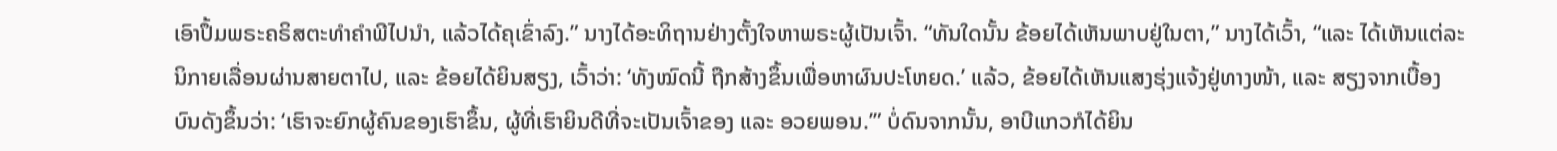ເອົາປຶ້ມພຣະຄຣິສຕະທຳຄຳພີໄປນຳ, ແລ້ວໄດ້ຄຸເຂົ່າລົງ.” ນາງໄດ້ອະທິຖານຢ່າງຕັ້ງໃຈຫາພຣະຜູ້ເປັນເຈົ້າ. “ທັນໃດນັ້ນ ຂ້ອຍໄດ້ເຫັນພາບຢູ່ໃນຕາ,” ນາງໄດ້ເວົ້າ, “ແລະ ໄດ້ເຫັນແຕ່ລະນິກາຍເລື່ອນຜ່ານສາຍຕາໄປ, ແລະ ຂ້ອຍໄດ້ຍິນສຽງ, ເວົ້າວ່າ: ‘ທັງໝົດນີ້ ຖືກສ້າງຂຶ້ນເພື່ອຫາຜົນປະໂຫຍດ.’ ແລ້ວ, ຂ້ອຍໄດ້ເຫັນແສງຮຸ່ງແຈ້ງຢູ່ທາງໜ້າ, ແລະ ສຽງຈາກເບື້ອງບົນດັງຂຶ້ນວ່າ: ‘ເຮົາຈະຍົກຜູ້ຄົນຂອງເຮົາຂຶ້ນ, ຜູ້ທີ່ເຮົາຍິນດີທີ່ຈະເປັນເຈົ້າຂອງ ແລະ ອວຍພອນ.’” ບໍ່ດົນຈາກນັ້ນ, ອາບີແກວກໍໄດ້ຍິນ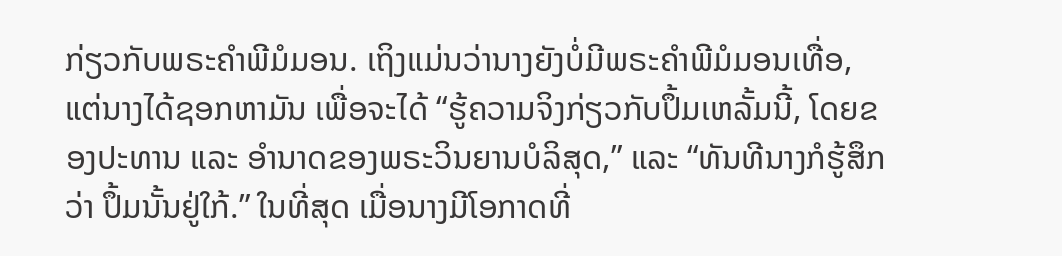ກ່ຽວກັບພຣະຄຳພີມໍມອນ. ເຖິງແມ່ນວ່ານາງຍັງບໍ່ມີພຣະຄຳພີມໍມອນເທື່ອ, ແຕ່ນາງໄດ້ຊອກຫາມັນ ເພື່ອຈະໄດ້ “ຮູ້ຄວາມຈິງກ່ຽວກັບປຶ້ມເຫລັ້ມນີ້, ໂດຍຂອງປະທານ ແລະ ອຳນາດຂອງພຣະວິນຍານບໍລິສຸດ,” ແລະ “ທັນທີນາງກໍຮູ້ສຶກວ່າ ປຶ້ມນັ້ນຢູ່ໃກ້.” ໃນທີ່ສຸດ ເມື່ອນາງມີໂອກາດທີ່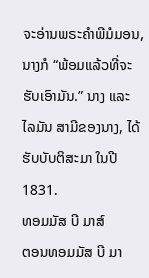ຈະອ່ານພຣະຄຳພີມໍມອນ, ນາງກໍ “ພ້ອມແລ້ວທີ່ຈະຮັບເອົາມັນ.” ນາງ ແລະ ໄລມັນ ສາມີຂອງນາງ, ໄດ້ຮັບບັບຕິສະມາ ໃນປີ 1831.
ທອມມັສ ບີ ມາສ໌
ຕອນທອມມັສ ບີ ມາ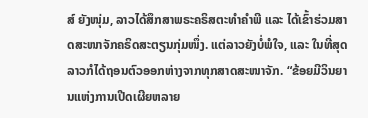ສ໌ ຍັງໜຸ່ມ, ລາວໄດ້ສຶກສາພຣະຄຣິສຕະທຳຄຳພີ ແລະ ໄດ້ເຂົ້າຮ່ວມສາດສະໜາຈັກຄຣິດສະຕຽນກຸ່ມໜຶ່ງ. ແຕ່ລາວຍັງບໍ່ພໍໃຈ, ແລະ ໃນທີ່ສຸດ ລາວກໍໄດ້ຖອນຕົວອອກຫ່າງຈາກທຸກສາດສະໜາຈັກ. “ຂ້ອຍມີວິນຍານແຫ່ງການເປີດເຜີຍຫລາຍ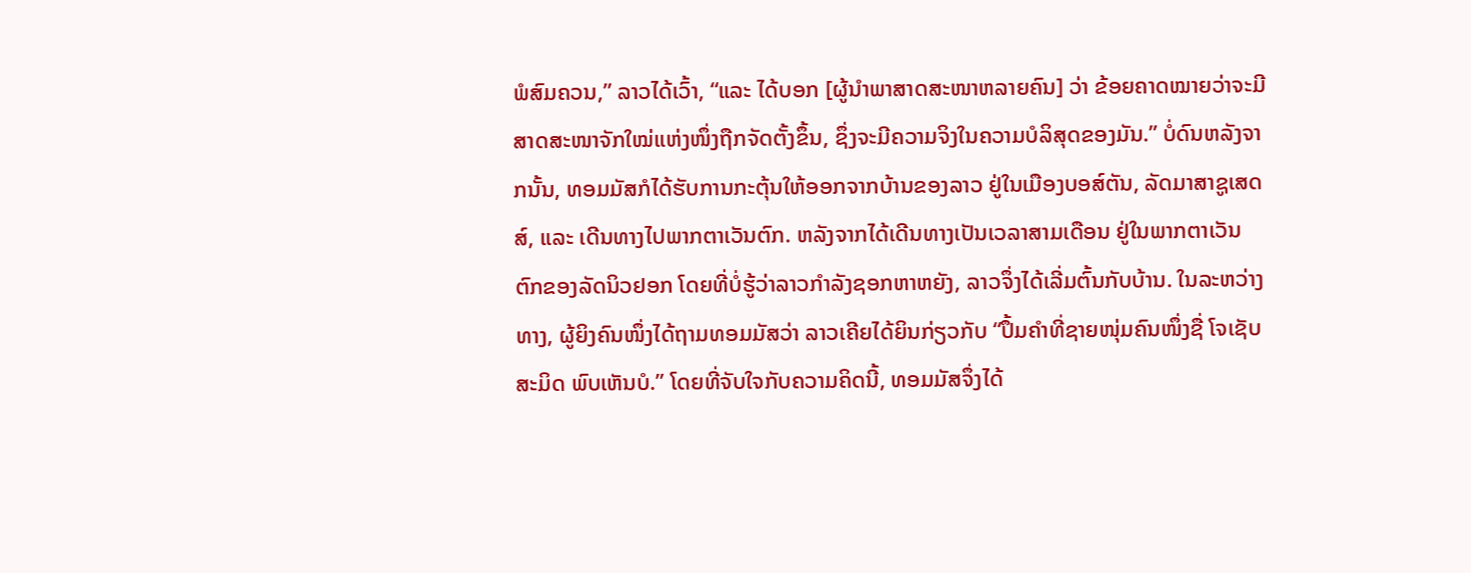ພໍສົມຄວນ,” ລາວໄດ້ເວົ້າ, “ແລະ ໄດ້ບອກ [ຜູ້ນຳພາສາດສະໜາຫລາຍຄົນ] ວ່າ ຂ້ອຍຄາດໝາຍວ່າຈະມີສາດສະໜາຈັກໃໝ່ແຫ່ງໜຶ່ງຖືກຈັດຕັ້ງຂຶ້ນ, ຊຶ່ງຈະມີຄວາມຈິງໃນຄວາມບໍລິສຸດຂອງມັນ.” ບໍ່ດົນຫລັງຈາກນັ້ນ, ທອມມັສກໍໄດ້ຮັບການກະຕຸ້ນໃຫ້ອອກຈາກບ້ານຂອງລາວ ຢູ່ໃນເມືອງບອສ໌ຕັນ, ລັດມາສາຊູເສດສ໌, ແລະ ເດີນທາງໄປພາກຕາເວັນຕົກ. ຫລັງຈາກໄດ້ເດີນທາງເປັນເວລາສາມເດືອນ ຢູ່ໃນພາກຕາເວັນຕົກຂອງລັດນິວຢອກ ໂດຍທີ່ບໍ່ຮູ້ວ່າລາວກຳລັງຊອກຫາຫຍັງ, ລາວຈຶ່ງໄດ້ເລີ່ມຕົ້ນກັບບ້ານ. ໃນລະຫວ່າງທາງ, ຜູ້ຍິງຄົນໜຶ່ງໄດ້ຖາມທອມມັສວ່າ ລາວເຄີຍໄດ້ຍິນກ່ຽວກັບ “ປຶ້ມຄຳທີ່ຊາຍໜຸ່ມຄົນໜຶ່ງຊື່ ໂຈເຊັບ ສະມິດ ພົບເຫັນບໍ.” ໂດຍທີ່ຈັບໃຈກັບຄວາມຄິດນີ້, ທອມມັສຈຶ່ງໄດ້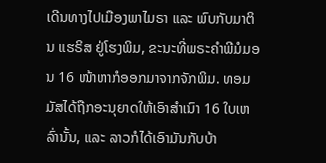ເດີນທາງໄປເມືອງພາໄມຣາ ແລະ ພົບກັບມາຕິນ ແຮຣິສ ຢູ່ໂຮງພິມ, ຂະນະທີ່ພຣະຄຳພີມໍມອນ 16 ໜ້າຫາກໍອອກມາຈາກຈັກພິມ. ທອມມັສໄດ້ຖືກອະນຸຍາດໃຫ້ເອົາສຳເນົາ 16 ໃບເຫລົ່ານັ້ນ, ແລະ ລາວກໍໄດ້ເອົາມັນກັບບ້າ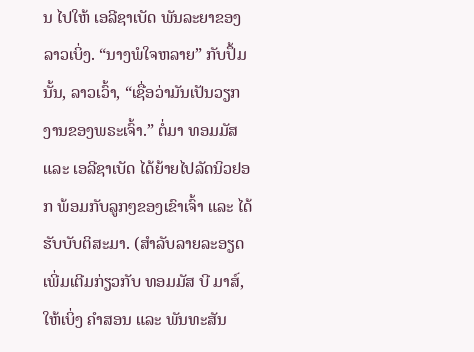ນ ໄປໃຫ້ ເອລີຊາເບັດ ພັນລະຍາຂອງລາວເບິ່ງ. “ນາງພໍໃຈຫລາຍ” ກັບປຶ້ມນັ້ນ, ລາວເວົ້າ, “ເຊື່ອວ່າມັນເປັນວຽກງານຂອງພຣະເຈົ້າ.” ຕໍ່ມາ ທອມມັສ ແລະ ເອລີຊາເບັດ ໄດ້ຍ້າຍໄປລັດນິວຢອກ ພ້ອມກັບລູກໆຂອງເຂົາເຈົ້າ ແລະ ໄດ້ຮັບບັບຕິສະມາ. (ສຳລັບລາຍລະອຽດເພີ່ມເຕີມກ່ຽວກັບ ທອມມັສ ບີ ມາສ໌, ໃຫ້ເບິ່ງ ຄຳສອນ ແລະ ພັນທະສັນ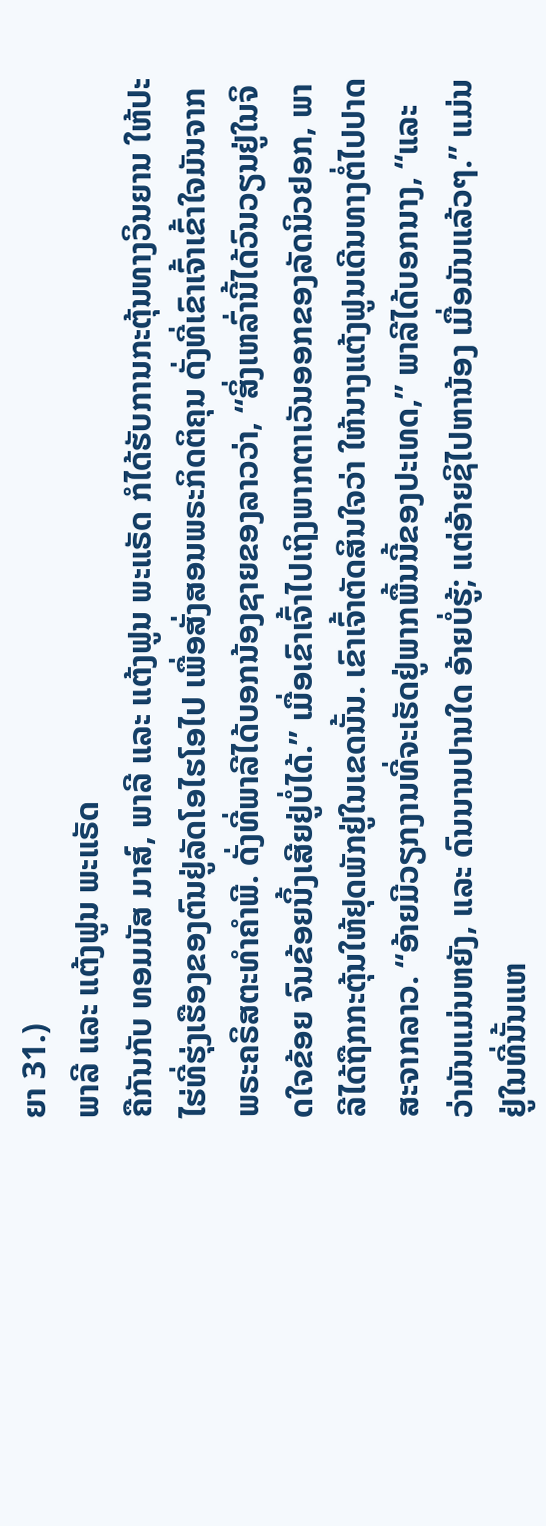ຍາ 31.)
ພາລີ ແລະ ແຕ້ງຟູນ ພະແຣັດ
ຄືກັນກັບ ທອມມັສ ມາສ໌, ພາລີ ແລະ ແຕ້ງຟູນ ພະແຣັດ ກໍໄດ້ຮັບການກະຕຸ້ນທາງວິນຍານ ໃຫ້ປະໄຮ່ທີ່ຮຸ່ງເຮືອງຂອງຕົນຢູ່ລັດໂອໄຮໂອໄປ ເພື່ອສັ່ງສອນພຣະກິດຕິຄຸນ ດັ່ງທີ່ເຂົາເຈົ້າເຂົ້າໃຈມັນຈາກພຣະຄຣິສຕະທຳຄຳພີ. ດັ່ງທີ່ພາລີໄດ້ບອກນ້ອງຊາຍຂອງລາວວ່າ, “ສິ່ງເຫລົ່ານີ້ໄດ້ວົນວຽນຢູ່ໃນຈິດໃຈຂ້ອຍ ຈົນຂ້ອຍນິ້ງເສີຍຢູ່ບໍ່ໄດ້.” ເມື່ອເຂົາເຈົ້າໄປເຖິງພາກຕາເວັນອອກຂອງລັດນິວຢອກ, ພາລີໄດ້ຖືກກະຕຸ້ນໃຫ້ຢຸດພັກຢູ່ໃນເຂດນັ້ນ. ເຂົາເຈົ້າຕັດສິນໃຈວ່າ ໃຫ້ນາງແຕ້ງຟູນເດີນທາງຕໍ່ໄປປາດສະຈາກລາວ. “ອ້າຍມີວຽກງານທີ່ຈະເຮັດຢູ່ພາກພື້ນນີ້ຂອງປະເທດ,” ພາລີໄດ້ບອກນາງ, “ແລະ ວ່າມັນແມ່ນຫຍັງ, ແລະ ດົນນານປານໃດ ອ້າຍບໍ່ຮູ້; ແຕ່ອ້າຍຊິໄປຫານ້ອງ ເມື່ອມັນແລ້ວໆ.” ແມ່ນຢູ່ໃນທີ່ນັ້ນແຫ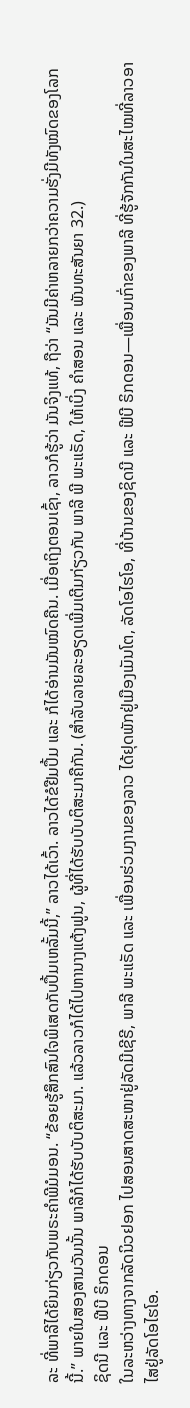ລະ ທີ່ພາລີໄດ້ຍິນກ່ຽວກັບພຣະຄຳພີມໍມອນ. “ຂ້ອຍຮູ້ສຶກສົນໃຈພິເສດກັບປຶ້ມເຫລັ້ມນີ້,” ລາວໄດ້ເວົ້າ. ລາວໄດ້ຂໍຢືມປຶ້ມ ແລະ ກໍໄດ້ອ່ານມັນໝົດຄືນ. ເມື່ອເຖິງຕອນເຊົ້າ, ລາວກໍຮູ້ວ່າ ມັນຈິງແທ້, ຖືວ່າ “ມັນມີຄ່າຫລາຍກວ່າຄວາມຮັ່ງມີທັງໝົດຂອງໂລກນີ້.” ພາຍໃນສອງສາມວັນນັ້ນ ພາລີກໍໄດ້ຮັບບັບຕິສະມາ. ແລ້ວລາວກໍໄດ້ໄປຫານາງແຕ້ງຟູນ, ຜູ້ທີ່ໄດ້ຮັບບັບຕິສະມາຄືກັນ. (ສຳລັບລາຍລະອຽດເພີ່ມເຕີມກ່ຽວກັບ ພາລີ ພີ ພະແຣັດ, ໃຫ້ເບິ່ງ ຄຳສອນ ແລະ ພັນທະສັນຍາ 32.)
ຊິດນີ ແລະ ຟີບີ ຣິກດອນ
ໃນລະຫວ່າງທາງຈາກລັດນິວຢອກ ໄປສອນສາດສະໜາຢູ່ລັດມີເຊີຣີ, ພາລີ ພະແຣັດ ແລະ ເພື່ອນຮ່ວມງານຂອງລາວ ໄດ້ຢຸດພັກຢູ່ເມືອງເມັນໂຕ, ລັດໂອໄຮໂອ, ທີ່ບ້ານຂອງຊິດນີ ແລະ ຟີບີ ຣິກດອນ—ເພື່ອນເກົ່າຂອງພາລີ ທີ່ຮູ້ຈັກກັນໃນສະໄໝທີ່ລາວອາໄສຢູ່ລັດໂອໄຮໂອ.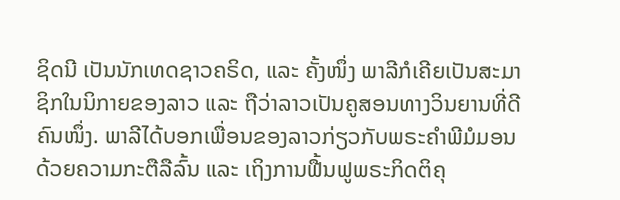ຊິດນີ ເປັນນັກເທດຊາວຄຣິດ, ແລະ ຄັ້ງໜຶ່ງ ພາລີກໍເຄີຍເປັນສະມາຊິກໃນນິກາຍຂອງລາວ ແລະ ຖືວ່າລາວເປັນຄູສອນທາງວິນຍານທີ່ດີຄົນໜຶ່ງ. ພາລີໄດ້ບອກເພື່ອນຂອງລາວກ່ຽວກັບພຣະຄຳພີມໍມອນດ້ວຍຄວາມກະຕືລືລົ້ນ ແລະ ເຖິງການຟື້ນຟູພຣະກິດຕິຄຸ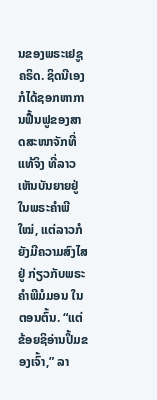ນຂອງພຣະເຢຊູຄຣິດ. ຊິດນີເອງກໍໄດ້ຊອກຫາການຟື້ນຟູຂອງສາດສະໜາຈັກທີ່ແທ້ຈິງ ທີ່ລາວເຫັນບັນຍາຍຢູ່ໃນພຣະຄຳພີໃໝ່, ແຕ່ລາວກໍຍັງມີຄວາມສົງໄສຢູ່ ກ່ຽວກັບພຣະຄຳພີມໍມອນ ໃນຕອນຕົ້ນ. “ແຕ່ຂ້ອຍຊິອ່ານປຶ້ມຂອງເຈົ້າ,” ລາ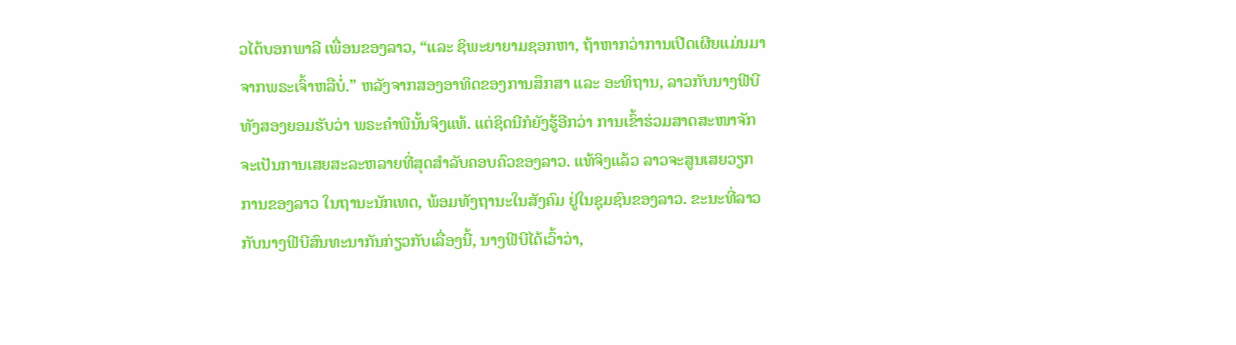ວໄດ້ບອກພາລີ ເພື່ອນຂອງລາວ, “ແລະ ຊິພະຍາຍາມຊອກຫາ, ຖ້າຫາກວ່າການເປີດເຜີຍແມ່ນມາຈາກພຣະເຈົ້າຫລືບໍ່.” ຫລັງຈາກສອງອາທິດຂອງການສຶກສາ ແລະ ອະທິຖານ, ລາວກັບນາງຟີບີ ທັງສອງຍອມຮັບວ່າ ພຣະຄຳພີນັ້ນຈິງແທ້. ແຕ່ຊິດນີກໍຍັງຮູ້ອີກວ່າ ການເຂົ້າຮ່ວມສາດສະໜາຈັກ ຈະເປັນການເສຍສະລະຫລາຍທີ່ສຸດສຳລັບຄອບຄົວຂອງລາວ. ແທ້ຈິງແລ້ວ ລາວຈະສູນເສຍວຽກການຂອງລາວ ໃນຖານະນັກເທດ, ພ້ອມທັງຖານະໃນສັງຄົມ ຢູ່ໃນຊຸມຊົນຂອງລາວ. ຂະນະທີ່ລາວກັບນາງຟີບີສົນທະນາກັນກ່ຽວກັບເລື່ອງນີ້, ນາງຟີບີໄດ້ເວົ້າວ່າ,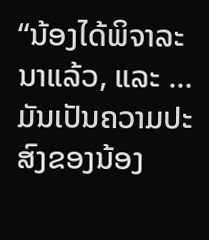“ນ້ອງໄດ້ພິຈາລະນາແລ້ວ, ແລະ … ມັນເປັນຄວາມປະສົງຂອງນ້ອງ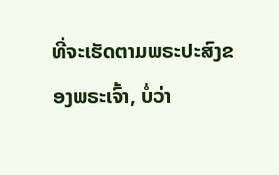ທີ່ຈະເຮັດຕາມພຣະປະສົງຂອງພຣະເຈົ້າ, ບໍ່ວ່າ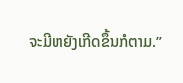ຈະມີຫຍັງເກີດຂຶ້ນກໍຕາມ.”